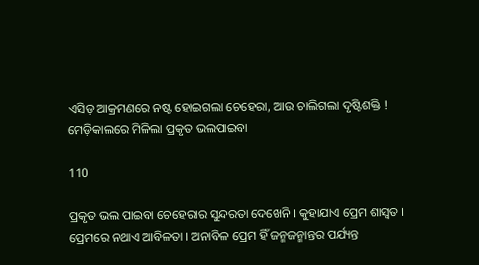ଏସିଡ଼ ଆକ୍ରମଣରେ ନଷ୍ଟ ହୋଇଗଲା ଚେହେରା, ଆଉ ଚାଲିଗଲା ଦୃଷ୍ଟିଶକ୍ତି ! ମେଡ଼ିକାଲରେ ମିଳିଲା ପ୍ରକୃତ ଭଲପାଇବା

110

ପ୍ରକୃତ ଭଲ ପାଇବା ଚେହେରାର ସୁନ୍ଦରତା ଦେଖେନି । କୁହାଯାଏ ପ୍ରେମ ଶାସ୍ୱତ । ପ୍ରେମରେ ନଥାଏ ଆବିଳତା । ଅନାବିଳ ପ୍ରେମ ହିଁ ଜନ୍ମଜନ୍ମାନ୍ତର ପର୍ଯ୍ୟନ୍ତ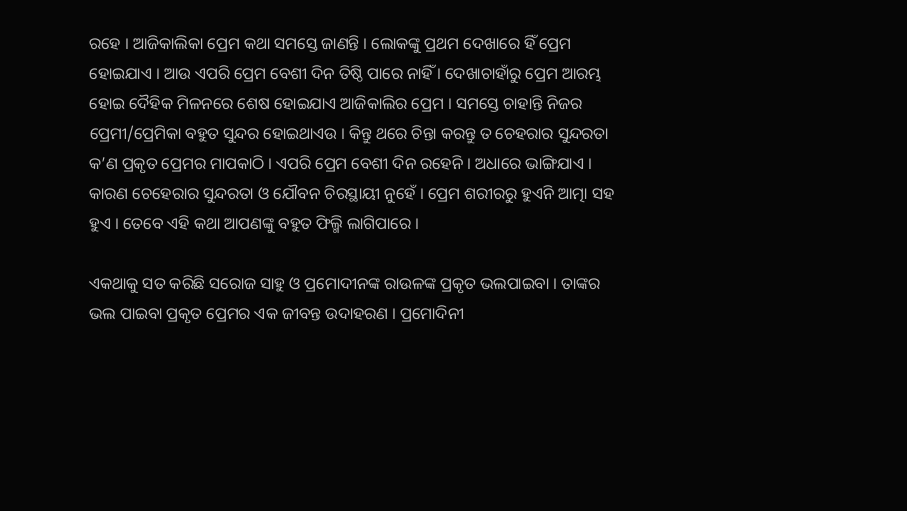ରହେ । ଆଜିକାଲିକା ପ୍ରେମ କଥା ସମସ୍ତେ ଜାଣନ୍ତି । ଲୋକଙ୍କୁ ପ୍ରଥମ ଦେଖାରେ ହିଁ ପ୍ରେମ ହୋଇଯାଏ । ଆଉ ଏପରି ପ୍ରେମ ବେଶୀ ଦିନ ତିଷ୍ଠି ପାରେ ନାହିଁ । ଦେଖାଚାହାଁରୁ ପ୍ରେମ ଆରମ୍ଭ ହୋଇ ଦୈହିକ ମିଳନରେ ଶେଷ ହୋଇଯାଏ ଆଜିକାଲିର ପ୍ରେମ । ସମସ୍ତେ ଚାହାନ୍ତି ନିଜର ପ୍ରେମୀ/ପ୍ରେମିକା ବହୁତ ସୁନ୍ଦର ହୋଇଥାଏଉ । କିନ୍ତୁ ଥରେ ଚିନ୍ତା କରନ୍ତୁ ତ ଚେହରାର ସୁନ୍ଦରତା କ’ଣ ପ୍ରକୃତ ପ୍ରେମର ମାପକାଠି । ଏପରି ପ୍ରେମ ବେଶୀ ଦିନ ରହେନି । ଅଧାରେ ଭାଙ୍ଗିଯାଏ । କାରଣ ଚେହେରାର ସୁନ୍ଦରତା ଓ ଯୌବନ ଚିରସ୍ଥାୟୀ ନୁହେଁ । ପ୍ରେମ ଶରୀରରୁ ହୁଏନି ଆତ୍ମା ସହ ହୁଏ । ତେବେ ଏହି କଥା ଆପଣଙ୍କୁ ବହୁତ ଫିଲ୍ମି ଲାଗିପାରେ ।

ଏକଥାକୁ ସତ କରିଛି ସରୋଜ ସାହୁ ଓ ପ୍ରମୋଦୀନଙ୍କ ରାଉଳଙ୍କ ପ୍ରକୃତ ଭଲପାଇବା । ତାଙ୍କର ଭଲ ପାଇବା ପ୍ରକୃତ ପ୍ରେମର ଏକ ଜୀବନ୍ତ ଉଦାହରଣ । ପ୍ରମୋଦିନୀ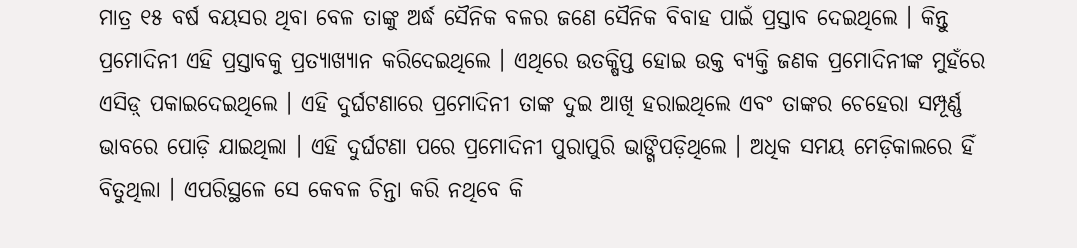ମାତ୍ର ୧୫ ବର୍ଷ ବୟସର ଥିବା ବେଳ ତାଙ୍କୁ ଅର୍ଦ୍ଧ ସୈନିକ ବଳର ଜଣେ ସୈନିକ ବିବାହ ପାଇଁ ପ୍ରସ୍ତାବ ଦେଇଥିଲେ । କିନ୍ତୁ ପ୍ରମୋଦିନୀ ଏହି ପ୍ରସ୍ତାବକୁ ପ୍ରତ୍ୟାଖ୍ୟାନ କରିଦେଇଥିଲେ । ଏଥିରେ ଉତକ୍ଷିପ୍ତ ହୋଇ ଉକ୍ତ ବ୍ୟକ୍ତି ଜଣକ ପ୍ରମୋଦିନୀଙ୍କ ମୁହଁରେ ଏସିଡ଼୍ ପକାଇଦେଇଥିଲେ । ଏହି ଦୁର୍ଘଟଣାରେ ପ୍ରମୋଦିନୀ ତାଙ୍କ ଦୁଇ ଆଖି ହରାଇଥିଲେ ଏବଂ ତାଙ୍କର ଚେହେରା ସମ୍ପୂର୍ଣ୍ଣ ଭାବରେ ପୋଡ଼ି ଯାଇଥିଲା । ଏହି ଦୁର୍ଘଟଣା ପରେ ପ୍ରମୋଦିନୀ ପୁରାପୁରି ଭାଙ୍ଗିପଡ଼ିଥିଲେ । ଅଧିକ ସମୟ ମେଡ଼ିକାଲରେ ହିଁ ବିତୁଥିଲା । ଏପରିସ୍ଥଳେ ସେ କେବଳ ଚିନ୍ତା କରି ନଥିବେ କି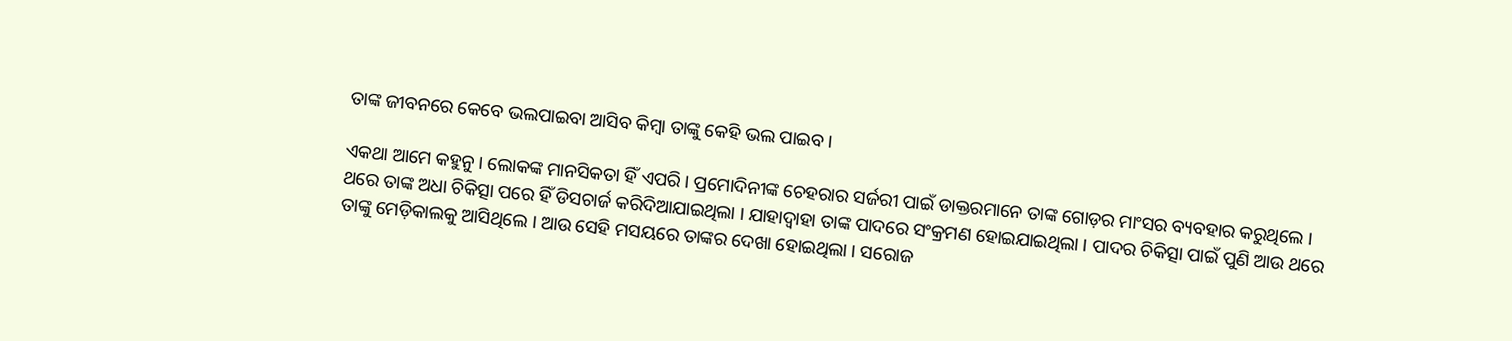ତାଙ୍କ ଜୀବନରେ କେବେ ଭଲପାଇବା ଆସିବ କିମ୍ବା ତାଙ୍କୁ କେହି ଭଲ ପାଇବ ।

ଏକଥା ଆମେ କହୁନୁ । ଲୋକଙ୍କ ମାନସିକତା ହିଁ ଏପରି । ପ୍ରମୋଦିନୀଙ୍କ ଚେହରାର ସର୍ଜରୀ ପାଇଁ ଡାକ୍ତରମାନେ ତାଙ୍କ ଗୋଡ଼ର ମାଂସର ବ୍ୟବହାର କରୁଥିଲେ । ଥରେ ତାଙ୍କ ଅଧା ଚିକିତ୍ସା ପରେ ହିଁ ଡିସଚାର୍ଜ କରିଦିଆଯାଇଥିଲା । ଯାହାଦ୍ୱାହା ତାଙ୍କ ପାଦରେ ସଂକ୍ରମଣ ହୋଇଯାଇଥିଲା । ପାଦର ଚିକିତ୍ସା ପାଇଁ ପୁଣି ଆଉ ଥରେ ତାଙ୍କୁ ମେଡ଼ିକାଲକୁ ଆସିଥିଲେ । ଆଉ ସେହି ମସୟରେ ତାଙ୍କର ଦେଖା ହୋଇଥିଲା । ସରୋଜ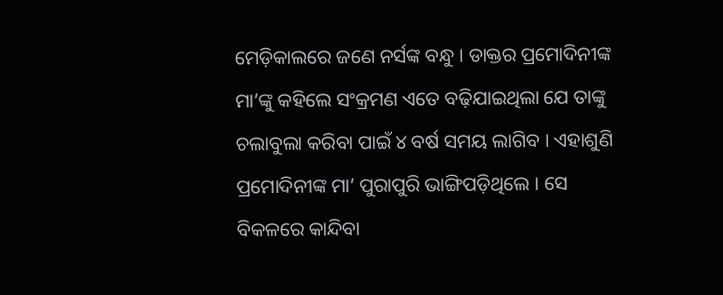ମେଡ଼ିକାଲରେ ଜଣେ ନର୍ସଙ୍କ ବନ୍ଧୁ । ଡାକ୍ତର ପ୍ରମୋଦିନୀଙ୍କ ମା’ଙ୍କୁ କହିଲେ ସଂକ୍ରମଣ ଏତେ ବଢ଼ିଯାଇଥିଲା ଯେ ତାଙ୍କୁ ଚଲାବୁଲା କରିବା ପାଇଁ ୪ ବର୍ଷ ସମୟ ଲାଗିବ । ଏହାଶୁଣି ପ୍ରମୋଦିନୀଙ୍କ ମା’ ପୁରାପୁରି ଭାଙ୍ଗିପଡ଼ିଥିଲେ । ସେ ବିକଳରେ କାନ୍ଦିବା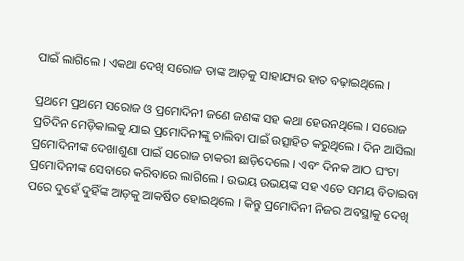ପାଇଁ ଲାଗିଲେ । ଏକଥା ଦେଖି ସରୋଜ ତାଙ୍କ ଆଡ଼କୁ ସାହାଯ୍ୟର ହାତ ବଢ଼ାଇଥିଲେ ।

ପ୍ରଥମେ ପ୍ରଥମେ ସରୋଜ ଓ ପ୍ରମୋଦିନୀ ଜଣେ ଜଣଙ୍କ ସହ କଥା ହେଉନଥିଲେ । ସରୋଜ ପ୍ରତିଦିନ ମେଡ଼ିକାଲକୁ ଯାଇ ପ୍ରମୋଦିନୀଙ୍କୁ ଚାଲିବା ପାଇଁ ଉତ୍ସାହିତ କରୁଥିଲେ । ଦିନ ଆସିଲା ପ୍ରମୋଦିନୀଙ୍କ ଦେଖାଶୁଣା ପାଇଁ ସରୋଜ ଚାକରୀ ଛାଡ଼ିଦେଲେ । ଏବଂ ଦିନକ ଆଠ ଘଂଟା ପ୍ରମୋଦିନୀଙ୍କ ସେବାରେ କରିବାରେ ଲାଗିଲେ । ଉଭୟ ଉଭୟଙ୍କ ସହ ଏତେ ସମୟ ବିତାଇବା ପରେ ଦୁହେଁ ଦୁହିଁଙ୍କ ଆଡ଼କୁ ଆକର୍ଷିତ ହୋଇଥିଲେ । କିନ୍ତୁ ପ୍ରମୋଦିନୀ ନିଜର ଅବସ୍ଥାକୁ ଦେଖି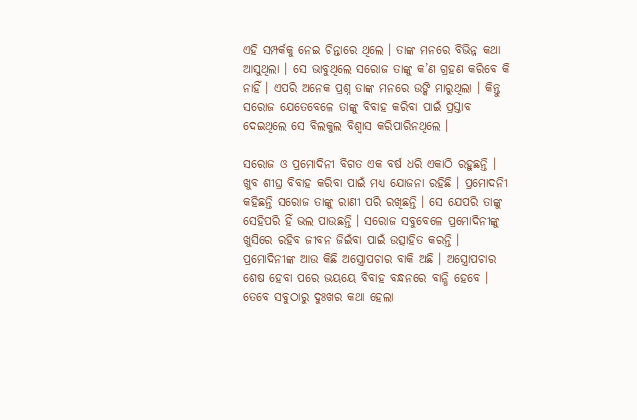ଏହି ସମ୍ପର୍କକୁ ନେଇ ଚିନ୍ତାରେ ଥିଲେ । ତାଙ୍କ ମନରେ ବିଭିନ୍ନ କଥା ଆସୁଥିଲା । ସେ ଭାବୁଥିଲେ ସରୋଜ ତାଙ୍କୁ କ’ଣ ଗ୍ରହଣ କରିବେ କି ନାହିଁ । ଏପରି ଅନେକ ପ୍ରଶ୍ନ ତାଙ୍କ ମନରେ ଉଙ୍କି ମାରୁଥିଲା । କିନ୍ତୁ ସରୋଜ ଯେତେବେଳେ ତାଙ୍କୁ ବିବାହ କରିବା ପାଇଁ ପ୍ରସ୍ତାବ ଦେଇଥିଲେ ସେ ବିଲକୁଲ ବିଶ୍ୱାସ କରିପାରିନଥିଲେ ।

ସରୋଜ ଓ ପ୍ରମୋଦିନୀ ବିଗତ ଏକ ବର୍ଷ ଧରି ଏକାଠି ରହୁଛନ୍ତି । ଖୁବ ଶୀଘ୍ର ବିବାହ କରିବା ପାଇଁ ମଧ୍ୟ ଯୋଜନା ରହିଛି । ପ୍ରମୋଦନିୀ କହିଛନ୍ତି ସରୋଜ ତାଙ୍କୁ ରାଣୀ ପରି ରଖିଛନ୍ତି । ସେ ଯେପରି ତାଙ୍କୁ ସେହିପରି ହିଁ ଭଲ ପାଉଛନ୍ତି । ସରୋଜ ସବୁବେଳେ ପ୍ରମୋଦିନୀଙ୍କୁ ଖୁସିରେ ରହିବ ଜୀବନ ଜିଇଁବା ପାଇଁ ଉତ୍ସାହିତ କରନ୍ତି । ପ୍ରମୋଦିନୀଙ୍କ ଆଉ କିଛି ଅସ୍ତ୍ରୋପଚାର ବାକି ଅଛି । ଅସ୍ତ୍ରୋପଚାର ଶେଷ ହେବା ପରେ ଭୟୟେ ବିବାହ ବନ୍ଧନରେ ବାନ୍ଧି ହେବେ । ତେବେ ସବୁଠାରୁ ଦୁଃଖର କଥା ହେଲା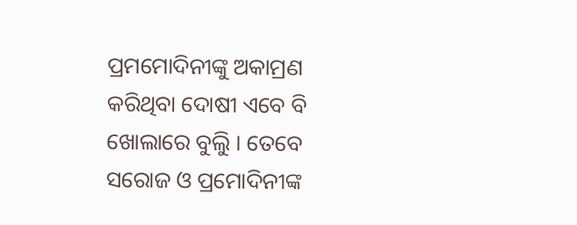ପ୍ରମମୋଦିନୀଙ୍କୁ ଅକାମ୍ରଣ କରିଥିବା ଦୋଷୀ ଏବେ ବି ଖୋଲାରେ ବୁଲୁି । ତେବେ ସରୋଜ ଓ ପ୍ରମୋଦିନୀଙ୍କ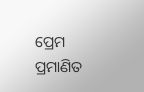ପ୍ରେମ ପ୍ରମାଣିତ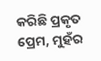କରିଛି ପ୍ରକୃତ ପ୍ରେମ, ମୁହଁର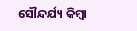ସୌନ୍ଦର୍ଯ୍ୟ କିମ୍ବା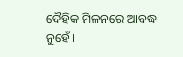ଦୈହିକ ମିଳନରେ ଆବଦ୍ଧ ନୁହେଁ ।